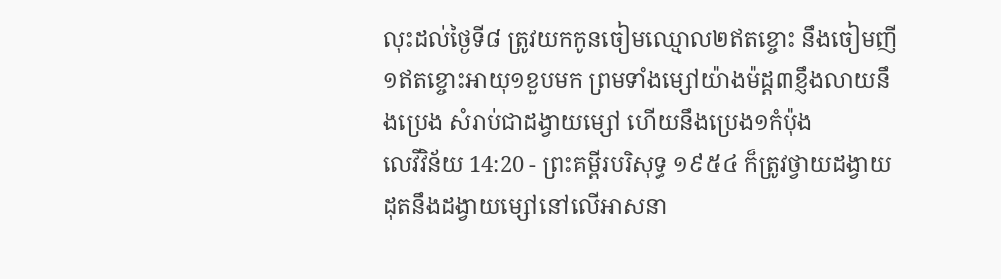លុះដល់ថ្ងៃទី៨ ត្រូវយកកូនចៀមឈ្មោល២ឥតខ្ចោះ នឹងចៀមញី១ឥតខ្ចោះអាយុ១ខួបមក ព្រមទាំងម្សៅយ៉ាងម៉ដ្ត៣ខ្ញឹងលាយនឹងប្រេង សំរាប់ជាដង្វាយម្សៅ ហើយនឹងប្រេង១កំប៉ុង
លេវីវិន័យ 14:20 - ព្រះគម្ពីរបរិសុទ្ធ ១៩៥៤ ក៏ត្រូវថ្វាយដង្វាយដុតនឹងដង្វាយម្សៅនៅលើអាសនា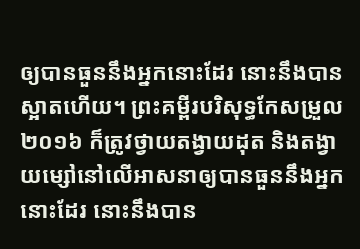ឲ្យបានធួននឹងអ្នកនោះដែរ នោះនឹងបានស្អាតហើយ។ ព្រះគម្ពីរបរិសុទ្ធកែសម្រួល ២០១៦ ក៏ត្រូវថ្វាយតង្វាយដុត និងតង្វាយម្សៅនៅលើអាសនាឲ្យបានធួននឹងអ្នកនោះដែរ នោះនឹងបាន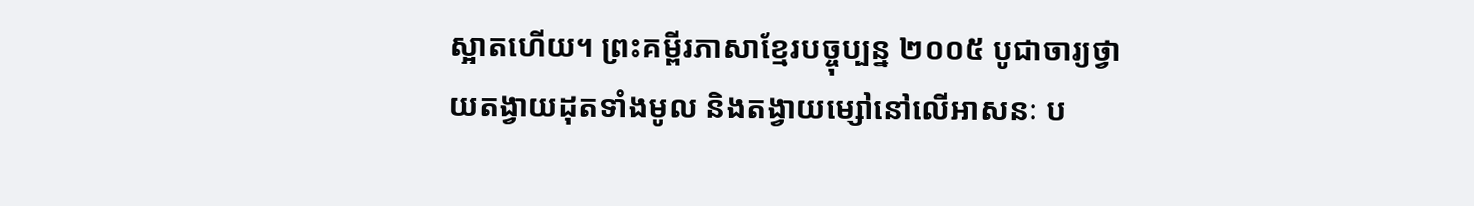ស្អាតហើយ។ ព្រះគម្ពីរភាសាខ្មែរបច្ចុប្បន្ន ២០០៥ បូជាចារ្យថ្វាយតង្វាយដុតទាំងមូល និងតង្វាយម្សៅនៅលើអាសនៈ ប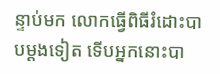ន្ទាប់មក លោកធ្វើពិធីរំដោះបាបម្ដងទៀត ទើបអ្នកនោះបា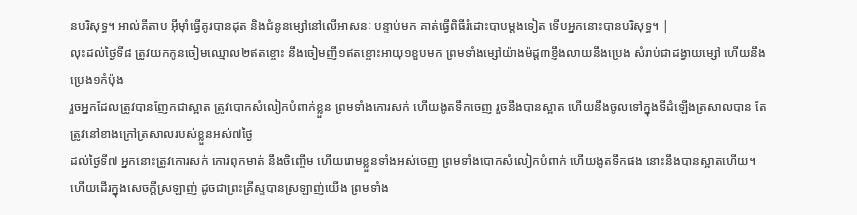នបរិសុទ្ធ។ អាល់គីតាប អ៊ីមុាំធ្វើគូរបានដុត និងជំនូនម្សៅនៅលើអាសនៈ បន្ទាប់មក គាត់ធ្វើពិធីរំដោះបាបម្តងទៀត ទើបអ្នកនោះបានបរិសុទ្ធ។ |
លុះដល់ថ្ងៃទី៨ ត្រូវយកកូនចៀមឈ្មោល២ឥតខ្ចោះ នឹងចៀមញី១ឥតខ្ចោះអាយុ១ខួបមក ព្រមទាំងម្សៅយ៉ាងម៉ដ្ត៣ខ្ញឹងលាយនឹងប្រេង សំរាប់ជាដង្វាយម្សៅ ហើយនឹងប្រេង១កំប៉ុង
រួចអ្នកដែលត្រូវបានញែកជាស្អាត ត្រូវបោកសំលៀកបំពាក់ខ្លួន ព្រមទាំងកោរសក់ ហើយងូតទឹកចេញ រួចនឹងបានស្អាត ហើយនឹងចូលទៅក្នុងទីដំឡើងត្រសាលបាន តែត្រូវនៅខាងក្រៅត្រសាលរបស់ខ្លួនអស់៧ថ្ងៃ
ដល់ថ្ងៃទី៧ អ្នកនោះត្រូវកោរសក់ កោរពុកមាត់ នឹងចិញ្ចើម ហើយរោមខ្លួនទាំងអស់ចេញ ព្រមទាំងបោកសំលៀកបំពាក់ ហើយងូតទឹកផង នោះនឹងបានស្អាតហើយ។
ហើយដើរក្នុងសេចក្ដីស្រឡាញ់ ដូចជាព្រះគ្រីស្ទបានស្រឡាញ់យើង ព្រមទាំង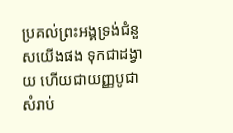ប្រគល់ព្រះអង្គទ្រង់ជំនួសយើងផង ទុកជាដង្វាយ ហើយជាយញ្ញបូជា សំរាប់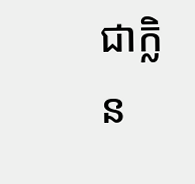ជាក្លិន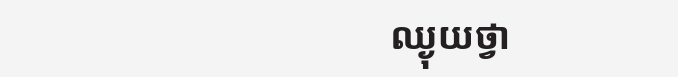ឈ្ងុយថ្វា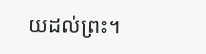យដល់ព្រះ។